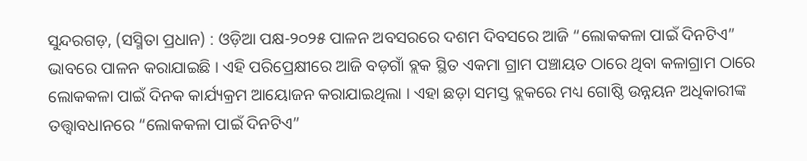ସୁନ୍ଦରଗଡ଼, (ସସ୍ମିତା ପ୍ରଧାନ) : ଓଡ଼ିଆ ପକ୍ଷ-୨୦୨୫ ପାଳନ ଅବସରରେ ଦଶମ ଦିବସରେ ଆଜି “ଲୋକକଳା ପାଇଁ ଦିନଟିଏ” ଭାବରେ ପାଳନ କରାଯାଇଛି । ଏହି ପରିପ୍ରେକ୍ଷୀରେ ଆଜି ବଡ଼ଗାଁ ବ୍ଲକ ସ୍ଥିତ ଏକମା ଗ୍ରାମ ପଞ୍ଚାୟତ ଠାରେ ଥିବା କଳାଗ୍ରାମ ଠାରେ ଲୋକକଳା ପାଇଁ ଦିନକ କାର୍ଯ୍ୟକ୍ରମ ଆୟୋଜନ କରାଯାଇଥିଲା । ଏହା ଛଡ଼ା ସମସ୍ତ ବ୍ଲକରେ ମଧ୍ୟ ଗୋଷ୍ଠି ଉନ୍ନୟନ ଅଧିକାରୀଙ୍କ ତତ୍ତ୍ଵାବଧାନରେ “ଲୋକକଳା ପାଇଁ ଦିନଟିଏ”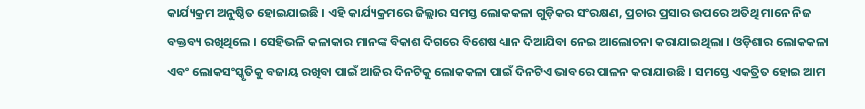କାର୍ଯ୍ୟକ୍ରମ ଅନୁଷ୍ଠିତ ହୋଇଯାଇଛି । ଏହି କାର୍ଯ୍ୟକ୍ରମରେ ଜିଲ୍ଲାର ସମସ୍ତ ଲୋକକଳା ଗୁଡ଼ିକର ସଂରକ୍ଷଣ, ପ୍ରଚାର ପ୍ରସାର ଉପରେ ଅତିଥି ମାନେ ନିଜ ବକ୍ତବ୍ୟ ରଖିଥିଲେ । ସେହିଭଳି କଳାକାର ମାନଙ୍କ ବିକାଶ ଦିଗରେ ବିଶେଷ ଧ୍ୟାନ ଦିଆଯିବା ନେଇ ଆଲୋଚନା କରାଯାଇଥିଲା । ଓଡ଼ିଶାର ଲୋକକଳା ଏବଂ ଲୋକସଂସ୍କୃତିକୁ ବଜାୟ ରଖିବା ପାଇଁ ଆଜିର ଦିନଟିକୁ ଲୋକକଳା ପାଇଁ ଦିନଟିଏ ଭାବରେ ପାଳନ କରାଯାଉଛି । ସମସ୍ତେ ଏକତ୍ରିତ ହୋଇ ଆମ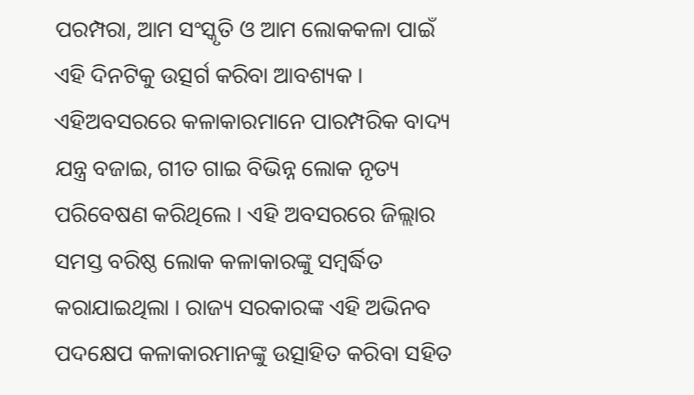ପରମ୍ପରା, ଆମ ସଂସ୍କୃତି ଓ ଆମ ଲୋକକଳା ପାଇଁ ଏହି ଦିନଟିକୁ ଉତ୍ସର୍ଗ କରିବା ଆବଶ୍ୟକ । ଏହିଅବସରରେ କଳାକାରମାନେ ପାରମ୍ପରିକ ବାଦ୍ୟ ଯନ୍ତ୍ର ବଜାଇ, ଗୀତ ଗାଇ ବିଭିନ୍ନ ଲୋକ ନୃତ୍ୟ ପରିବେଷଣ କରିଥିଲେ । ଏହି ଅବସରରେ ଜିଲ୍ଲାର ସମସ୍ତ ବରିଷ୍ଠ ଲୋକ କଳାକାରଙ୍କୁ ସମ୍ବର୍ଦ୍ଧିତ କରାଯାଇଥିଲା । ରାଜ୍ୟ ସରକାରଙ୍କ ଏହି ଅଭିନବ ପଦକ୍ଷେପ କଳାକାରମାନଙ୍କୁ ଉତ୍ସାହିତ କରିବା ସହିତ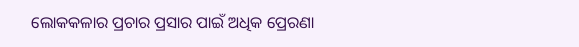ଲୋକକଳାର ପ୍ରଚାର ପ୍ରସାର ପାଇଁ ଅଧିକ ପ୍ରେରଣା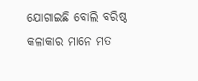ଯୋଗାଇଛି ବୋଲି ବରିଷ୍ଠ କଳାକାର ମାନେ ମତ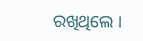ରଖିଥିଲେ ।